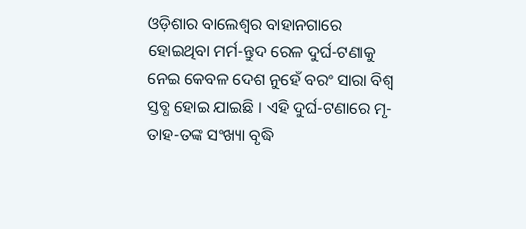ଓଡ଼ିଶାର ବାଲେଶ୍ୱର ବାହାନଗାରେ ହୋଇଥିବା ମର୍ମ-ନ୍ତୁଦ ରେଳ ଦୁର୍ଘ-ଟଣାକୁ ନେଇ କେବଳ ଦେଶ ନୁହେଁ ବରଂ ସାରା ବିଶ୍ୱ ସ୍ତବ୍ଧ ହୋଇ ଯାଇଛି । ଏହି ଦୁର୍ଘ-ଟଣାରେ ମୃ-ତାହ-ତଙ୍କ ସଂଖ୍ୟା ବୃଦ୍ଧି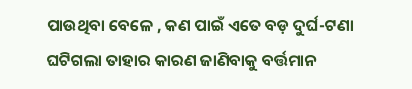ପାଉଥିବା ବେଳେ , କଣ ପାଇଁ ଏତେ ବଡ଼ ଦୁର୍ଘ-ଟଣା ଘଟିଗଲା ତାହାର କାରଣ ଜାଣିବାକୁ ବର୍ତ୍ତମାନ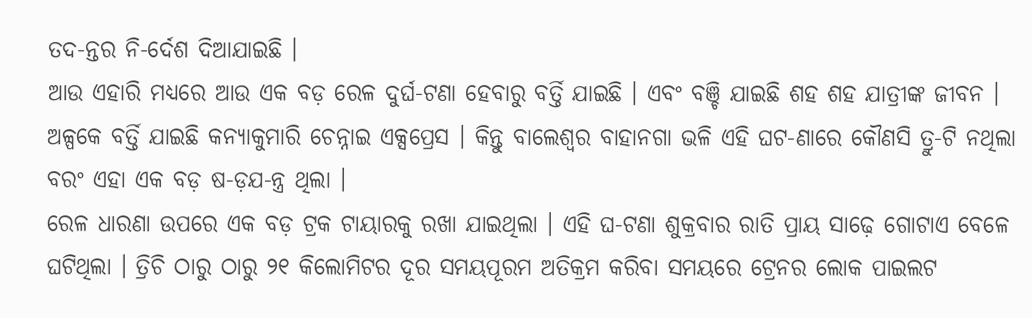ତଦ-ନ୍ତର ନି-ର୍ଦେଶ ଦିଆଯାଇଛି ।
ଆଉ ଏହାରି ମଧ୍ୟରେ ଆଉ ଏକ ବଡ଼ ରେଳ ଦୁର୍ଘ-ଟଣା ହେବାରୁ ବର୍ତ୍ତି ଯାଇଛି । ଏବଂ ବଞ୍ଚି ଯାଇଛି ଶହ ଶହ ଯାତ୍ରୀଙ୍କ ଜୀବନ । ଅଳ୍ପକେ ବର୍ତ୍ତି ଯାଇଛି କନ୍ୟାକୁମାରି ଚେନ୍ନାଇ ଏକ୍ସପ୍ରେସ । କିନ୍ତୁ ବାଲେଶ୍ୱର ବାହାନଗା ଭଳି ଏହି ଘଟ-ଣାରେ କୌଣସି ତ୍ରୁ-ଟି ନଥିଲା ବରଂ ଏହା ଏକ ବଡ଼ ଷ-ଡ଼ଯ-ନ୍ତ୍ର ଥିଲା ।
ରେଳ ଧାରଣା ଉପରେ ଏକ ବଡ଼ ଟ୍ରକ ଟାୟାରକୁ ରଖା ଯାଇଥିଲା । ଏହି ଘ-ଟଣା ଶୁକ୍ରବାର ରାତି ପ୍ରାୟ ସାଢ଼େ ଗୋଟାଏ ବେଳେ ଘଟିଥିଲା । ତ୍ରିଚି ଠାରୁ ଠାରୁ ୨୧ କିଲୋମିଟର ଦୂର ସମୟପୂରମ ଅତିକ୍ରମ କରିବା ସମୟରେ ଟ୍ରେନର ଲୋକ ପାଇଲଟ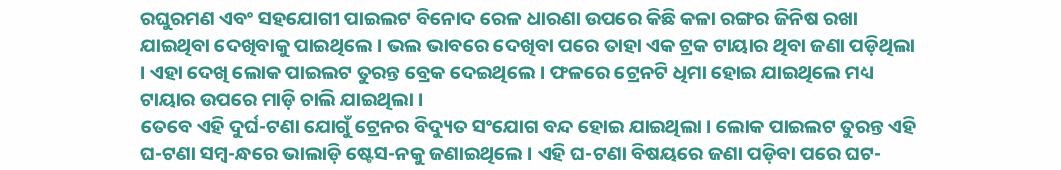ରଘୁରମଣ ଏବଂ ସହଯୋଗୀ ପାଇଲଟ ବିନୋଦ ରେଳ ଧାରଣା ଉପରେ କିଛି କଳା ରଙ୍ଗର ଜିନିଷ ରଖା ଯାଇଥିବା ଦେଖିବାକୁ ପାଇଥିଲେ । ଭଲ ଭାବରେ ଦେଖିବା ପରେ ତାହା ଏକ ଟ୍ରକ ଟାୟାର ଥିବା ଜଣା ପଡ଼ିଥିଲା । ଏହା ଦେଖି ଲୋକ ପାଇଲଟ ତୁରନ୍ତ ବ୍ରେକ ଦେଇଥିଲେ । ଫଳରେ ଟ୍ରେନଟି ଧିମା ହୋଇ ଯାଇଥିଲେ ମଧ୍ୟ ଟାୟାର ଉପରେ ମାଡ଼ି ଚାଲି ଯାଇଥିଲା ।
ତେବେ ଏହି ଦୁର୍ଘ-ଟଣା ଯୋଗୁଁ ଟ୍ରେନର ବିଦ୍ୟୁତ ସଂଯୋଗ ବନ୍ଦ ହୋଇ ଯାଇଥିଲା । ଲୋକ ପାଇଲଟ ତୁରନ୍ତ ଏହି ଘ-ଟଣା ସମ୍ବ-ନ୍ଧରେ ଭାଲାଡ଼ି ଷ୍ଟେସ-ନକୁ ଜଣାଇଥିଲେ । ଏହି ଘ-ଟଣା ବିଷୟରେ ଜଣା ପଡ଼ିବା ପରେ ଘଟ-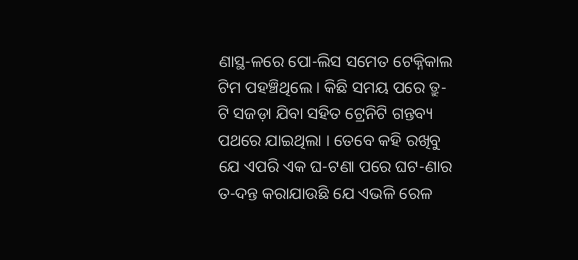ଣାସ୍ଥ-ଳରେ ପୋ-ଲିସ ସମେତ ଟେକ୍ନିକାଲ ଟିମ ପହଞ୍ଚିଥିଲେ । କିଛି ସମୟ ପରେ ତ୍ରୁ-ଟି ସଜଡ଼ା ଯିବା ସହିତ ଟ୍ରେନିଟି ଗନ୍ତବ୍ୟ ପଥରେ ଯାଇଥିଲା । ତେବେ କହି ରଖିବୁ ଯେ ଏପରି ଏକ ଘ-ଟଣା ପରେ ଘଟ-ଣାର ତ-ଦନ୍ତ କରାଯାଉଛି ଯେ ଏଭଳି ରେଳ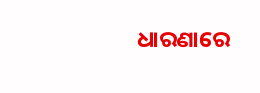ଧାରଣାରେ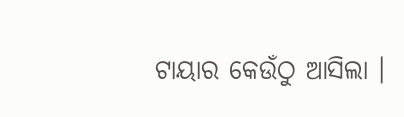ଟାୟାର କେଉଁଠୁ ଆସିଲା ।